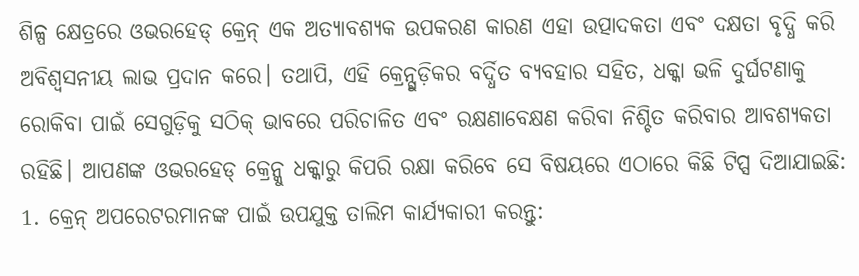ଶିଳ୍ପ କ୍ଷେତ୍ରରେ ଓଭରହେଡ୍ କ୍ରେନ୍ ଏକ ଅତ୍ୟାବଶ୍ୟକ ଉପକରଣ କାରଣ ଏହା ଉତ୍ପାଦକତା ଏବଂ ଦକ୍ଷତା ବୃଦ୍ଧି କରି ଅବିଶ୍ୱସନୀୟ ଲାଭ ପ୍ରଦାନ କରେ। ତଥାପି, ଏହି କ୍ରେନ୍ଗୁଡ଼ିକର ବର୍ଦ୍ଧିତ ବ୍ୟବହାର ସହିତ, ଧକ୍କା ଭଳି ଦୁର୍ଘଟଣାକୁ ରୋକିବା ପାଇଁ ସେଗୁଡ଼ିକୁ ସଠିକ୍ ଭାବରେ ପରିଚାଳିତ ଏବଂ ରକ୍ଷଣାବେକ୍ଷଣ କରିବା ନିଶ୍ଚିତ କରିବାର ଆବଶ୍ୟକତା ରହିଛି। ଆପଣଙ୍କ ଓଭରହେଡ୍ କ୍ରେନ୍କୁ ଧକ୍କାରୁ କିପରି ରକ୍ଷା କରିବେ ସେ ବିଷୟରେ ଏଠାରେ କିଛି ଟିପ୍ସ ଦିଆଯାଇଛି:
1. କ୍ରେନ୍ ଅପରେଟରମାନଙ୍କ ପାଇଁ ଉପଯୁକ୍ତ ତାଲିମ କାର୍ଯ୍ୟକାରୀ କରନ୍ତୁ: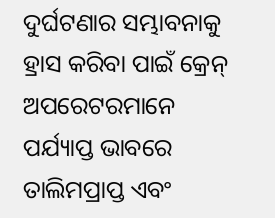ଦୁର୍ଘଟଣାର ସମ୍ଭାବନାକୁ ହ୍ରାସ କରିବା ପାଇଁ କ୍ରେନ୍ ଅପରେଟରମାନେ ପର୍ଯ୍ୟାପ୍ତ ଭାବରେ ତାଲିମପ୍ରାପ୍ତ ଏବଂ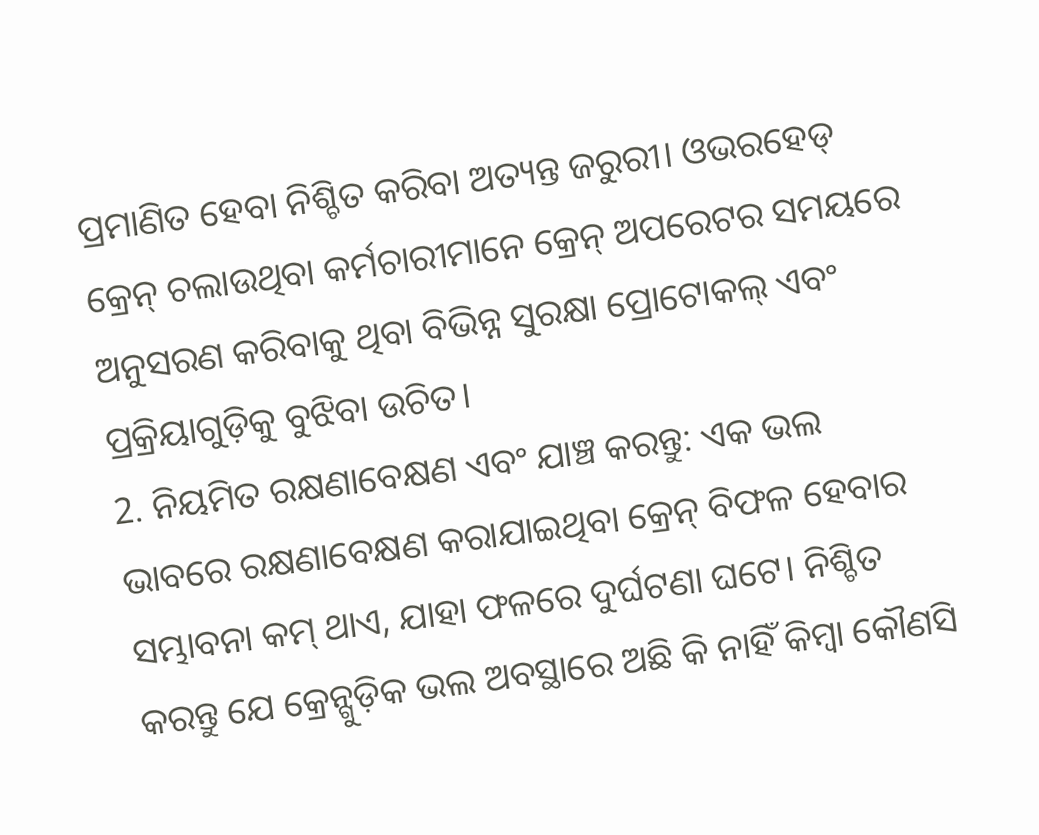ପ୍ରମାଣିତ ହେବା ନିଶ୍ଚିତ କରିବା ଅତ୍ୟନ୍ତ ଜରୁରୀ। ଓଭରହେଡ୍ କ୍ରେନ୍ ଚଲାଉଥିବା କର୍ମଚାରୀମାନେ କ୍ରେନ୍ ଅପରେଟର ସମୟରେ ଅନୁସରଣ କରିବାକୁ ଥିବା ବିଭିନ୍ନ ସୁରକ୍ଷା ପ୍ରୋଟୋକଲ୍ ଏବଂ ପ୍ରକ୍ରିୟାଗୁଡ଼ିକୁ ବୁଝିବା ଉଚିତ।
2. ନିୟମିତ ରକ୍ଷଣାବେକ୍ଷଣ ଏବଂ ଯାଞ୍ଚ କରନ୍ତୁ: ଏକ ଭଲ ଭାବରେ ରକ୍ଷଣାବେକ୍ଷଣ କରାଯାଇଥିବା କ୍ରେନ୍ ବିଫଳ ହେବାର ସମ୍ଭାବନା କମ୍ ଥାଏ, ଯାହା ଫଳରେ ଦୁର୍ଘଟଣା ଘଟେ। ନିଶ୍ଚିତ କରନ୍ତୁ ଯେ କ୍ରେନ୍ଗୁଡ଼ିକ ଭଲ ଅବସ୍ଥାରେ ଅଛି କି ନାହିଁ କିମ୍ବା କୌଣସି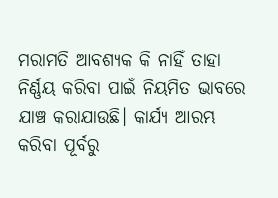ମରାମତି ଆବଶ୍ୟକ କି ନାହିଁ ତାହା ନିର୍ଣ୍ଣୟ କରିବା ପାଇଁ ନିୟମିତ ଭାବରେ ଯାଞ୍ଚ କରାଯାଉଛି। କାର୍ଯ୍ୟ ଆରମ୍ଭ କରିବା ପୂର୍ବରୁ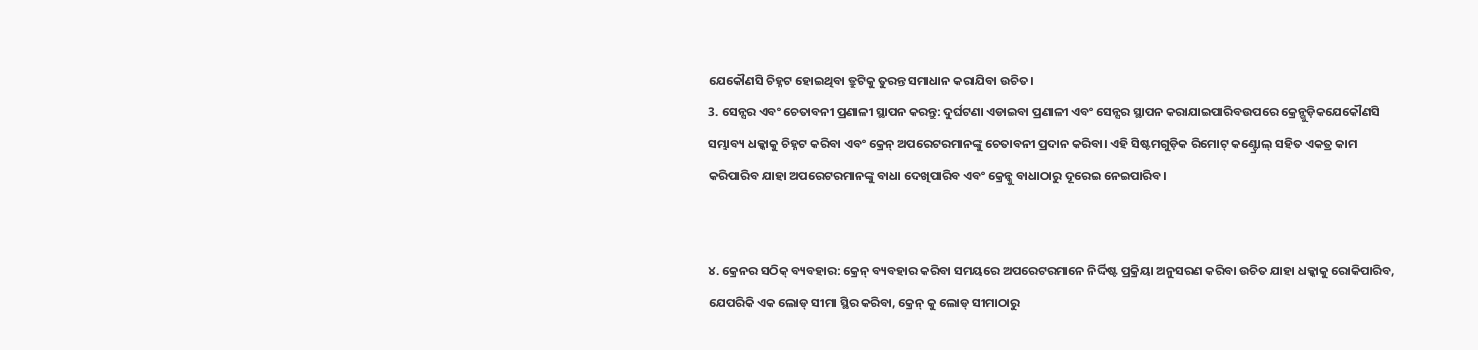ଯେକୌଣସି ଚିହ୍ନଟ ହୋଇଥିବା ତ୍ରୁଟିକୁ ତୁରନ୍ତ ସମାଧାନ କରାଯିବା ଉଚିତ।
3. ସେନ୍ସର ଏବଂ ଚେତାବନୀ ପ୍ରଣାଳୀ ସ୍ଥାପନ କରନ୍ତୁ: ଦୁର୍ଘଟଣା ଏଡାଇବା ପ୍ରଣାଳୀ ଏବଂ ସେନ୍ସର ସ୍ଥାପନ କରାଯାଇପାରିବଉପରେ କ୍ରେନ୍ଗୁଡ଼ିକଯେକୌଣସି ସମ୍ଭାବ୍ୟ ଧକ୍କାକୁ ଚିହ୍ନଟ କରିବା ଏବଂ କ୍ରେନ୍ ଅପରେଟରମାନଙ୍କୁ ଚେତାବନୀ ପ୍ରଦାନ କରିବା। ଏହି ସିଷ୍ଟମଗୁଡ଼ିକ ରିମୋଟ୍ କଣ୍ଟ୍ରୋଲ୍ ସହିତ ଏକତ୍ର କାମ କରିପାରିବ ଯାହା ଅପରେଟରମାନଙ୍କୁ ବାଧା ଦେଖିପାରିବ ଏବଂ କ୍ରେନ୍କୁ ବାଧାଠାରୁ ଦୂରେଇ ନେଇପାରିବ।


୪. କ୍ରେନର ସଠିକ୍ ବ୍ୟବହାର: କ୍ରେନ୍ ବ୍ୟବହାର କରିବା ସମୟରେ ଅପରେଟରମାନେ ନିର୍ଦ୍ଦିଷ୍ଟ ପ୍ରକ୍ରିୟା ଅନୁସରଣ କରିବା ଉଚିତ ଯାହା ଧକ୍କାକୁ ରୋକିପାରିବ, ଯେପରିକି ଏକ ଲୋଡ୍ ସୀମା ସ୍ଥିର କରିବା, କ୍ରେନ୍ କୁ ଲୋଡ୍ ସୀମାଠାରୁ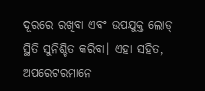ଦୂରରେ ରଖିବା ଏବଂ ଉପଯୁକ୍ତ ଲୋଡ୍ ସ୍ଥିତି ସୁନିଶ୍ଚିତ କରିବା। ଏହା ସହିତ, ଅପରେଟରମାନେ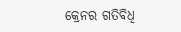କ୍ରେନର ଗତିବିଧି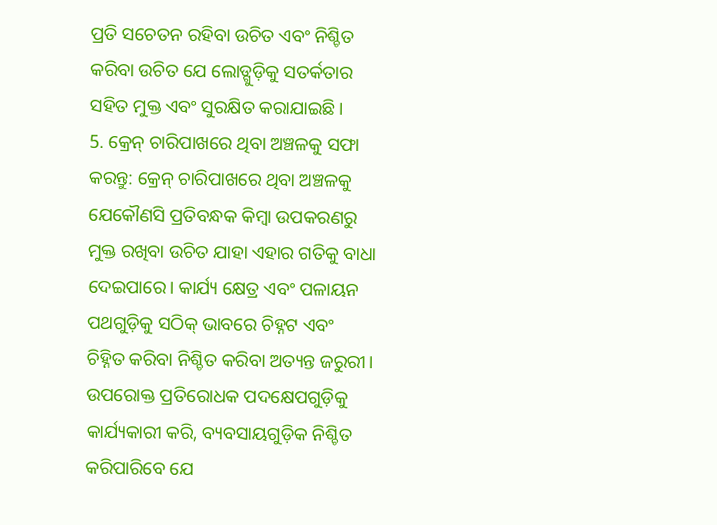ପ୍ରତି ସଚେତନ ରହିବା ଉଚିତ ଏବଂ ନିଶ୍ଚିତ କରିବା ଉଚିତ ଯେ ଲୋଡ୍ଗୁଡ଼ିକୁ ସତର୍କତାର ସହିତ ମୁକ୍ତ ଏବଂ ସୁରକ୍ଷିତ କରାଯାଇଛି।
5. କ୍ରେନ୍ ଚାରିପାଖରେ ଥିବା ଅଞ୍ଚଳକୁ ସଫା କରନ୍ତୁ: କ୍ରେନ୍ ଚାରିପାଖରେ ଥିବା ଅଞ୍ଚଳକୁ ଯେକୌଣସି ପ୍ରତିବନ୍ଧକ କିମ୍ବା ଉପକରଣରୁ ମୁକ୍ତ ରଖିବା ଉଚିତ ଯାହା ଏହାର ଗତିକୁ ବାଧା ଦେଇପାରେ। କାର୍ଯ୍ୟ କ୍ଷେତ୍ର ଏବଂ ପଳାୟନ ପଥଗୁଡ଼ିକୁ ସଠିକ୍ ଭାବରେ ଚିହ୍ନଟ ଏବଂ ଚିହ୍ନିତ କରିବା ନିଶ୍ଚିତ କରିବା ଅତ୍ୟନ୍ତ ଜରୁରୀ।
ଉପରୋକ୍ତ ପ୍ରତିରୋଧକ ପଦକ୍ଷେପଗୁଡ଼ିକୁ କାର୍ଯ୍ୟକାରୀ କରି, ବ୍ୟବସାୟଗୁଡ଼ିକ ନିଶ୍ଚିତ କରିପାରିବେ ଯେ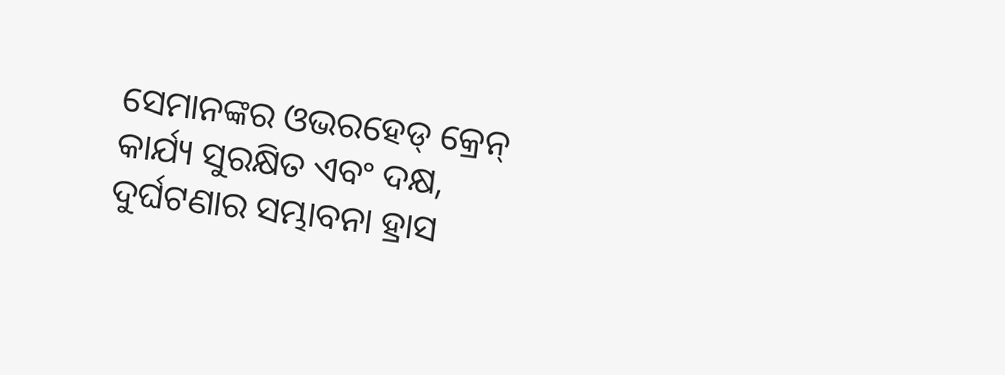ସେମାନଙ୍କର ଓଭରହେଡ୍ କ୍ରେନ୍ କାର୍ଯ୍ୟ ସୁରକ୍ଷିତ ଏବଂ ଦକ୍ଷ, ଦୁର୍ଘଟଣାର ସମ୍ଭାବନା ହ୍ରାସ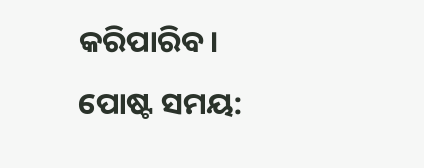କରିପାରିବ।
ପୋଷ୍ଟ ସମୟ: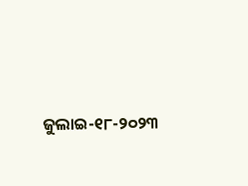ଜୁଲାଇ-୧୮-୨୦୨୩